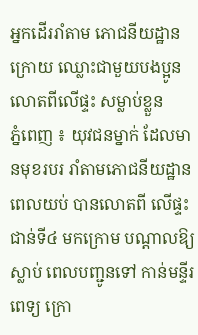អ្នកដើររាំតាម ភោជនីយដ្ឋាន ក្រោយ ឈ្លោះជាមួយបងប្អូន លោតពីលើផ្ទះ សម្លាប់ខ្លួន
ភ្នំពេញ ៖ យុវជនម្នាក់ ដែលមានមុខរបរ រាំតាមភោជនីយដ្ឋាន ពេលយប់ បានលោតពី លើផ្ទះជាន់ទី៤ មកក្រោម បណ្ដាលឱ្យស្លាប់ ពេលបញ្ជូនទៅ កាន់មន្ទីរពេទ្យ ក្រោ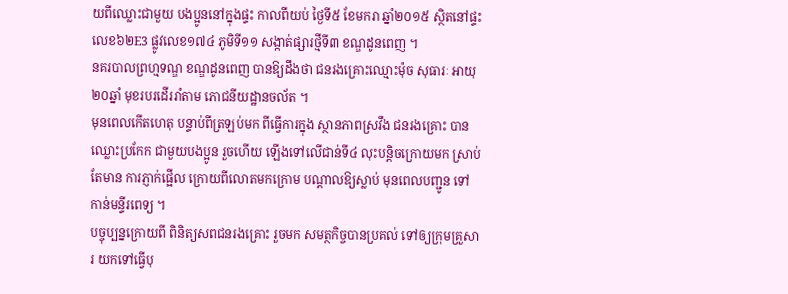យពីឈ្លោះជាមួយ បងប្អូននៅក្នុងផ្ទះ កាលពីយប់ ថ្ងៃទី៥ ខែមករា ឆ្នាំ២០១៥ ស្ថិតនៅផ្ទះ លេខ៦២E3 ផ្លូវលេខ១៧៤ ភូមិទី១១ សង្កាត់ផ្សារថ្មីទី៣ ខណ្ឌដូនពេញ ។
នគរបាលព្រហ្មទណ្ឌ ខណ្ឌដូនពេញ បានឱ្យដឹងថា ជនរងគ្រោះឈ្មោះម៉ុច សុធារៈ អាយុ២០ឆ្នាំ មុខរបរដើររាំតាម ភោជនីយដ្ឋានចល័ត ។
មុនពេលកើតហេតុ បន្ទាប់ពីត្រឡប់មក ពីធ្វើការក្នុង ស្ថានភាពស្រវឹង ជនរងគ្រោះ បានឈ្លោះប្រកែក ជាមួយបងប្អូន រួចហើយ ឡើងទៅលើជាន់ទី៤ លុះបន្ដិចក្រោយមក ស្រាប់តែមាន ការភ្ញាក់ផ្អើល ក្រោយពីលោតមកក្រោម បណ្ដាលឱ្យស្លាប់ មុនពេលបញ្ជូន ទៅកាន់មន្ទីរពេទ្យ ។
បច្ចុប្បន្នក្រោយពី ពិនិត្យសពជនរងគ្រោះ រួចមក សមត្ថកិច្ចបានប្រគល់ ទៅឲ្យក្រុមគ្រួសារ យកទៅធ្វើបុ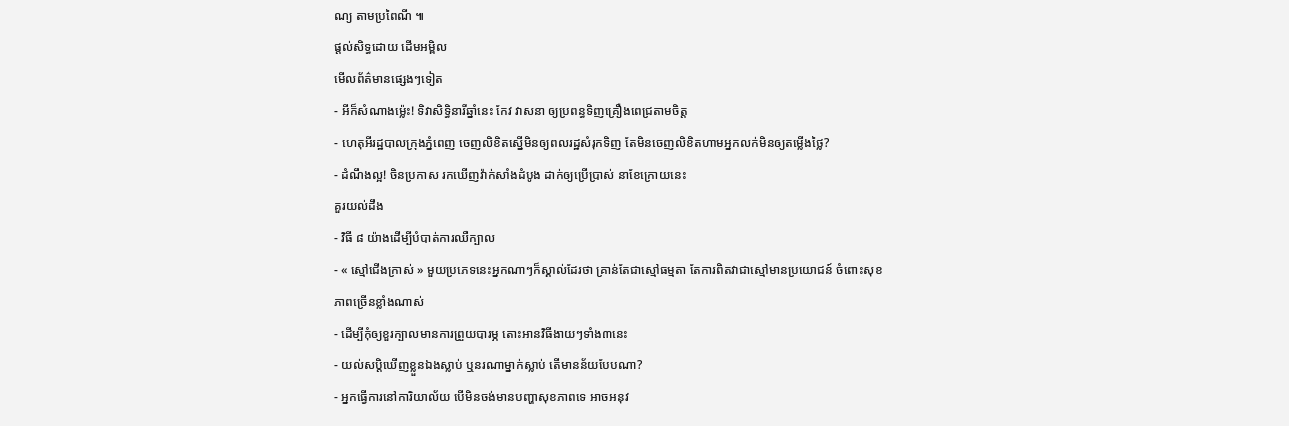ណ្យ តាមប្រពៃណី ៕
ផ្តល់សិទ្ធដោយ ដើមអម្ពិល
មើលព័ត៌មានផ្សេងៗទៀត
- អីក៏សំណាងម្ល៉េះ! ទិវាសិទ្ធិនារីឆ្នាំនេះ កែវ វាសនា ឲ្យប្រពន្ធទិញគ្រឿងពេជ្រតាមចិត្ត
- ហេតុអីរដ្ឋបាលក្រុងភ្នំពេញ ចេញលិខិតស្នើមិនឲ្យពលរដ្ឋសំរុកទិញ តែមិនចេញលិខិតហាមអ្នកលក់មិនឲ្យតម្លើងថ្លៃ?
- ដំណឹងល្អ! ចិនប្រកាស រកឃើញវ៉ាក់សាំងដំបូង ដាក់ឲ្យប្រើប្រាស់ នាខែក្រោយនេះ
គួរយល់ដឹង
- វិធី ៨ យ៉ាងដើម្បីបំបាត់ការឈឺក្បាល
- « ស្មៅជើងក្រាស់ » មួយប្រភេទនេះអ្នកណាៗក៏ស្គាល់ដែរថា គ្រាន់តែជាស្មៅធម្មតា តែការពិតវាជាស្មៅមានប្រយោជន៍ ចំពោះសុខភាពច្រើនខ្លាំងណាស់
- ដើម្បីកុំឲ្យខួរក្បាលមានការព្រួយបារម្ភ តោះអានវិធីងាយៗទាំង៣នេះ
- យល់សប្តិឃើញខ្លួនឯងស្លាប់ ឬនរណាម្នាក់ស្លាប់ តើមានន័យបែបណា?
- អ្នកធ្វើការនៅការិយាល័យ បើមិនចង់មានបញ្ហាសុខភាពទេ អាចអនុវ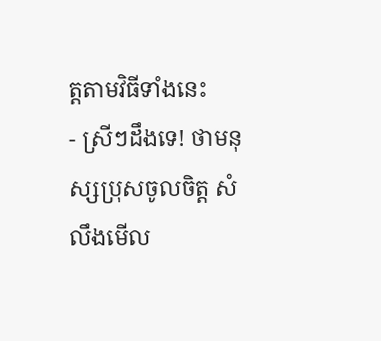ត្តតាមវិធីទាំងនេះ
- ស្រីៗដឹងទេ! ថាមនុស្សប្រុសចូលចិត្ត សំលឹងមើល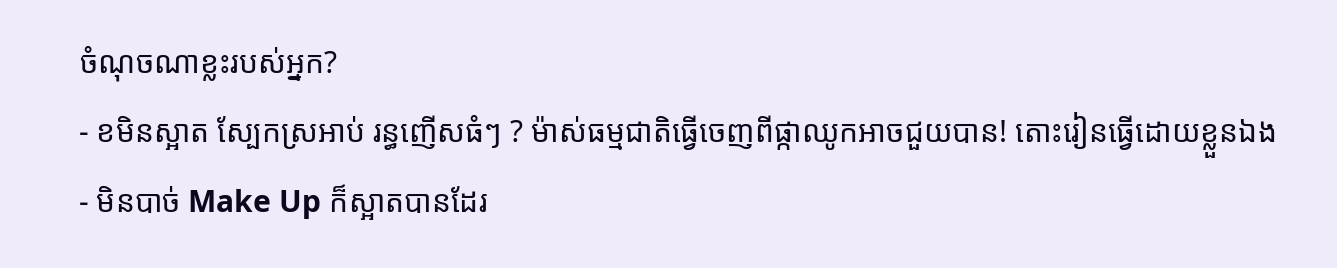ចំណុចណាខ្លះរបស់អ្នក?
- ខមិនស្អាត ស្បែកស្រអាប់ រន្ធញើសធំៗ ? ម៉ាស់ធម្មជាតិធ្វើចេញពីផ្កាឈូកអាចជួយបាន! តោះរៀនធ្វើដោយខ្លួនឯង
- មិនបាច់ Make Up ក៏ស្អាតបានដែរ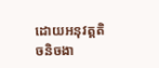ដោយអនុវត្តតិចនិចងា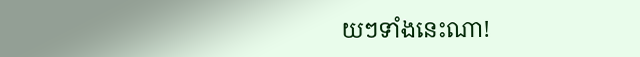យៗទាំងនេះណា!